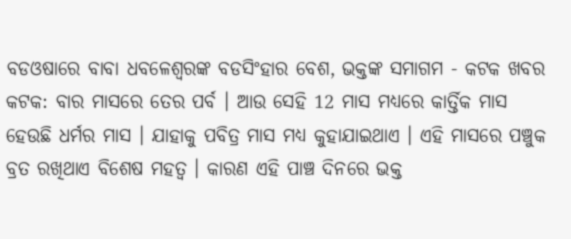ବଡଓଷାରେ ବାବା ଧବଳେଶ୍ବରଙ୍କ ବଡସିଂହାର ବେଶ, ଭକ୍ତଙ୍କ ସମାଗମ - କଟକ ଖବର
କଟକ: ବାର ମାସରେ ତେର ପର୍ବ । ଆଉ ସେହି 12 ମାସ ମଧ୍ୟରେ କାର୍ତ୍ତିକ ମାସ ହେଉଛି ଧର୍ମର ମାସ । ଯାହାକୁ ପବିତ୍ର ମାସ ମଧ୍ୟ କୁହାଯାଇଥାଏ । ଏହି ମାସରେ ପଞ୍ଚୁକ ବ୍ରତ ରଖିଥାଏ ବିଶେଷ ମହତ୍ବ । କାରଣ ଏହି ପାଞ୍ଚ ଦିନରେ ଭକ୍ତ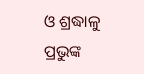ଓ ଶ୍ରଦ୍ଧାଳୁ ପ୍ରଭୁଙ୍କ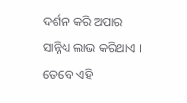ଦର୍ଶନ କରି ଅପାର ସାନ୍ନିଧ୍ୟ ଲାଭ କରିଥାଏ । ତେବେ ଏହି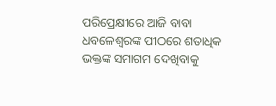ପରିପ୍ରେକ୍ଷୀରେ ଆଜି ବାବା ଧବଳେଶ୍ଵରଙ୍କ ପୀଠରେ ଶତାଧିକ ଭକ୍ତଙ୍କ ସମାଗମ ଦେଖିବାକୁ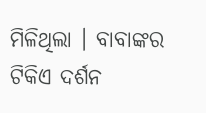ମିଳିଥିଲା । ବାବାଙ୍କର ଟିକିଏ ଦର୍ଶନ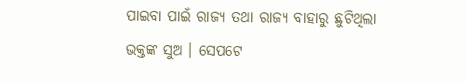ପାଇବା ପାଇଁ ରାଜ୍ୟ ତଥା ରାଜ୍ୟ ବାହାରୁ ଛୁଟିଥିଲା ଭକ୍ତଙ୍କ ସୁଅ । ସେପଟେ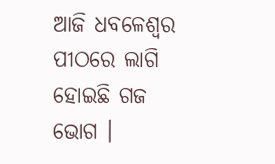ଆଜି ଧବଳେଶ୍ବର ପୀଠରେ ଲାଗି ହୋଇଛି ଗଜ ଭୋଗ ।